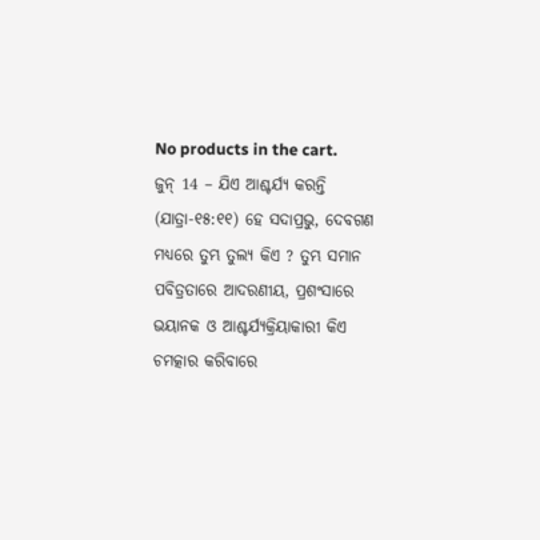No products in the cart.
ଜୁନ୍ 14 – ଯିଏ ଆଶ୍ଚର୍ଯ୍ୟ କରନ୍ତି
(ଯାତ୍ରା-୧୫:୧୧) ହେ ସଦାପ୍ରଭୁ, ଦେବଗଣ ମଧ୍ୟରେ ତୁମ୍ଭ ତୁଲ୍ୟ କିଏ ? ତୁମ୍ଭ ସମାନ ପବିତ୍ରତାରେ ଆଦରଣୀୟ, ପ୍ରଶଂସାରେ ଭୟାନକ ଓ ଆଶ୍ଚର୍ଯ୍ୟକ୍ରିୟାକାରୀ କିଏ
ଚମତ୍କାର କରିବାରେ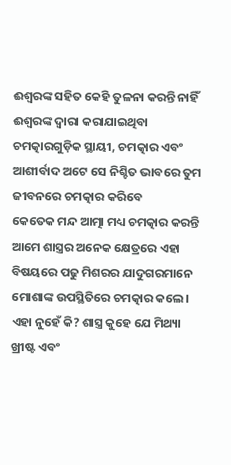ଈଶ୍ୱରଙ୍କ ସହିତ କେହି ତୁଳନା କରନ୍ତି ନାହିଁ ଈଶ୍ୱରଙ୍କ ଦ୍ୱାରା କରାଯାଇଥିବା ଚମତ୍କାରଗୁଡ଼ିକ ସ୍ଥାୟୀ, ଚମତ୍କାର ଏବଂ ଆଶୀର୍ବାଦ ଅଟେ ସେ ନିଶ୍ଚିତ ଭାବରେ ତୁମ ଜୀବନରେ ଚମତ୍କାର କରିବେ
କେତେକ ମନ୍ଦ ଆତ୍ମା ମଧ୍ୟ ଚମତ୍କାର କରନ୍ତି ଆମେ ଶାସ୍ତ୍ରର ଅନେକ କ୍ଷେତ୍ରରେ ଏହା ବିଷୟରେ ପଢୁ ମିଶରର ଯାଦୁଗରମାନେ ମୋଶାଙ୍କ ଉପସ୍ଥିତିରେ ଚମତ୍କାର କଲେ। ଏହା ନୁହେଁ କି? ଶାସ୍ତ୍ର କୁହେ ଯେ ମିଥ୍ୟା ଖ୍ରୀଷ୍ଟ ଏବଂ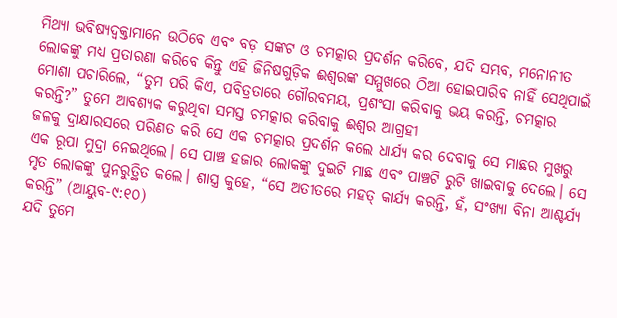ମିଥ୍ୟା ଭବିଷ୍ୟଦ୍ବକ୍ତାମାନେ ଉଠିବେ ଏବଂ ବଡ଼ ସଙ୍କଟ ଓ ଚମତ୍କାର ପ୍ରଦର୍ଶନ କରିବେ, ଯଦି ସମ୍ଭବ, ମନୋନୀତ ଲୋକଙ୍କୁ ମଧ୍ୟ ପ୍ରତାରଣା କରିବେ କିନ୍ତୁ ଏହି ଜିନିଷଗୁଡ଼ିକ ଈଶ୍ବରଙ୍କ ସମ୍ମୁଖରେ ଠିଆ ହୋଇପାରିବ ନାହିଁ ସେଥିପାଇଁ ମୋଶା ପଚାରିଲେ, “ତୁମ ପରି କିଏ, ପବିତ୍ରତାରେ ଗୌରବମୟ, ପ୍ରଶଂସା କରିବାକୁ ଭୟ କରନ୍ତି, ଚମତ୍କାର କରନ୍ତି?” ତୁମେ ଆବଶ୍ୟକ କରୁଥିବା ସମସ୍ତ ଚମତ୍କାର କରିବାକୁ ଈଶ୍ବର ଆଗ୍ରହୀ
ଜଳକୁ ଦ୍ରାକ୍ଷାରସରେ ପରିଣତ କରି ସେ ଏକ ଚମତ୍କାର ପ୍ରଦର୍ଶନ କଲେ ଧାର୍ଯ୍ୟ କର ଦେବାକୁ ସେ ମାଛର ମୁଖରୁ ଏକ ରୂପା ମୁଦ୍ରା ନେଇଥିଲେ। ସେ ପାଞ୍ଚ ହଜାର ଲୋକଙ୍କୁ ଦୁଇଟି ମାଛ ଏବଂ ପାଞ୍ଚଟି ରୁଟି ଖାଇବାକୁ ଦେଲେ। ସେ ମୃତ ଲୋକଙ୍କୁ ପୁନରୁତ୍ଥିତ କଲେ। ଶାସ୍ତ୍ର କୁହେ, “ସେ ଅତୀତରେ ମହତ୍ କାର୍ଯ୍ୟ କରନ୍ତି, ହଁ, ସଂଖ୍ୟା ବିନା ଆଶ୍ଚର୍ଯ୍ୟ କରନ୍ତି” (ଆୟୁବ-୯:୧୦)
ଯଦି ତୁମେ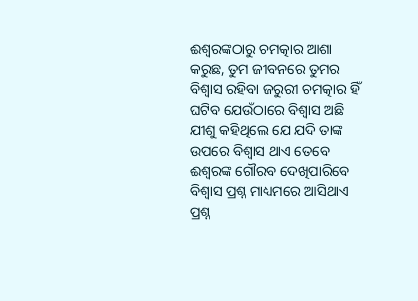ଈଶ୍ବରଙ୍କଠାରୁ ଚମତ୍କାର ଆଶା କରୁଛ, ତୁମ ଜୀବନରେ ତୁମର ବିଶ୍ୱାସ ରହିବା ଜରୁରୀ ଚମତ୍କାର ହିଁ ଘଟିବ ଯେଉଁଠାରେ ବିଶ୍ୱାସ ଅଛି ଯୀଶୁ କହିଥିଲେ ଯେ ଯଦି ତାଙ୍କ ଉପରେ ବିଶ୍ୱାସ ଥାଏ ତେବେ ଈଶ୍ବରଙ୍କ ଗୌରବ ଦେଖିପାରିବେ
ବିଶ୍ୱାସ ପ୍ରଶ୍ନ ମାଧ୍ୟମରେ ଆସିଥାଏ ପ୍ରଶ୍ନ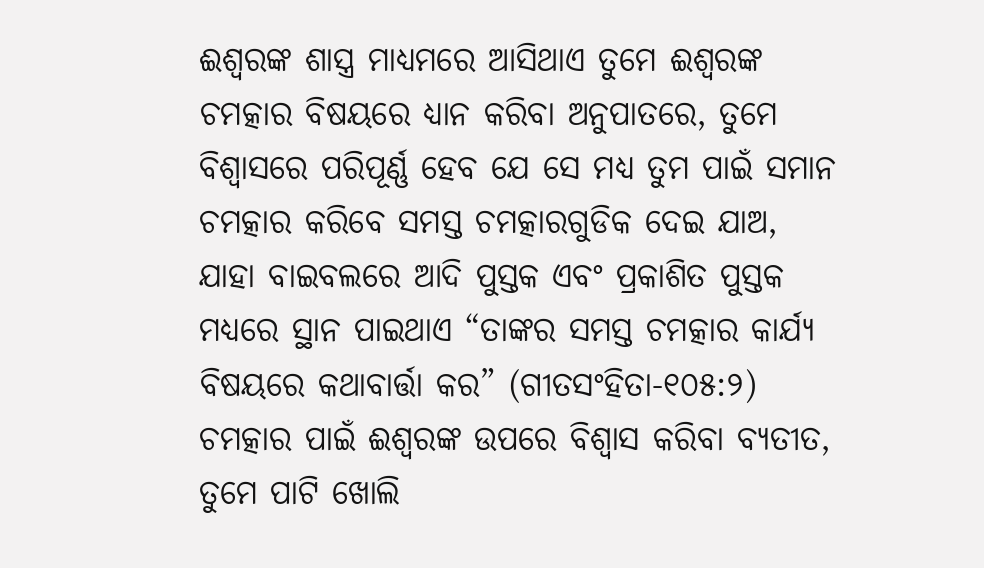ଈଶ୍ବରଙ୍କ ଶାସ୍ତ୍ର ମାଧ୍ୟମରେ ଆସିଥାଏ ତୁମେ ଈଶ୍ବରଙ୍କ ଚମତ୍କାର ବିଷୟରେ ଧ୍ୟାନ କରିବା ଅନୁପାତରେ, ତୁମେ ବିଶ୍ୱାସରେ ପରିପୂର୍ଣ୍ଣ ହେବ ଯେ ସେ ମଧ୍ୟ ତୁମ ପାଇଁ ସମାନ ଚମତ୍କାର କରିବେ ସମସ୍ତ ଚମତ୍କାରଗୁଡିକ ଦେଇ ଯାଅ, ଯାହା ବାଇବଲରେ ଆଦି ପୁସ୍ତକ ଏବଂ ପ୍ରକାଶିତ ପୁସ୍ତକ ମଧ୍ୟରେ ସ୍ଥାନ ପାଇଥାଏ “ତାଙ୍କର ସମସ୍ତ ଚମତ୍କାର କାର୍ଯ୍ୟ ବିଷୟରେ କଥାବାର୍ତ୍ତା କର” (ଗୀତସଂହିତା-୧୦୫:୨)
ଚମତ୍କାର ପାଇଁ ଈଶ୍ୱରଙ୍କ ଉପରେ ବିଶ୍ୱାସ କରିବା ବ୍ୟତୀତ, ତୁମେ ପାଟି ଖୋଲି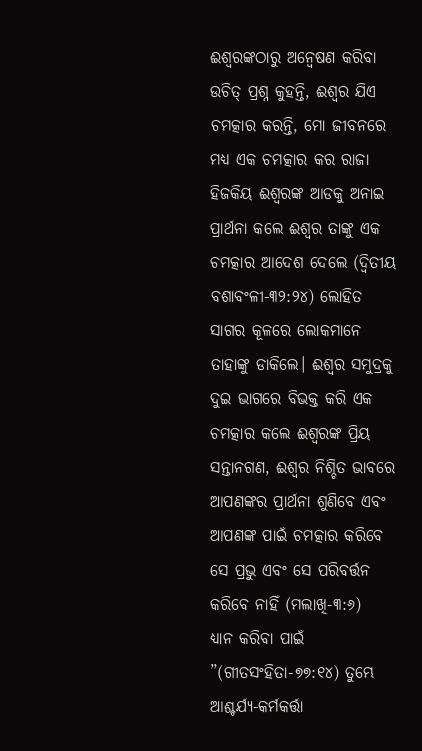ଈଶ୍ବରଙ୍କଠାରୁ ଅନ୍ୱେଷଣ କରିବା ଉଚିତ୍ ପ୍ରଶ୍ନ କୁହନ୍ତି, ଈଶ୍ବର ଯିଏ ଚମତ୍କାର କରନ୍ତି, ମୋ ଜୀବନରେ ମଧ୍ୟ ଏକ ଚମତ୍କାର କର ରାଜା ହିଜକିୟ ଈଶ୍ବରଙ୍କ ଆଡକୁ ଅନାଇ ପ୍ରାର୍ଥନା କଲେ ଈଶ୍ବର ତାଙ୍କୁ ଏକ ଚମତ୍କାର ଆଦେଶ ଦେଲେ (ଦ୍ୱିତୀୟ ବଶାବଂଳୀ-୩୨:୨୪) ଲୋହିତ ସାଗର କୂଳରେ ଲୋକମାନେ ତାହାଙ୍କୁ ଡାକିଲେ। ଈଶ୍ବର ସମୁଦ୍ରକୁ ଦୁଇ ଭାଗରେ ବିଭକ୍ତ କରି ଏକ ଚମତ୍କାର କଲେ ଈଶ୍ବରଙ୍କ ପ୍ରିୟ ସନ୍ତାନଗଣ, ଈଶ୍ୱର ନିଶ୍ଚିତ ଭାବରେ ଆପଣଙ୍କର ପ୍ରାର୍ଥନା ଶୁଣିବେ ଏବଂ ଆପଣଙ୍କ ପାଇଁ ଚମତ୍କାର କରିବେ ସେ ପ୍ରଭୁ ଏବଂ ସେ ପରିବର୍ତ୍ତନ କରିବେ ନାହିଁ (ମଲାଖି-୩:୬)
ଧ୍ୟାନ କରିବା ପାଇଁ ”(ଗୀତସଂହିତା-୭୭:୧୪) ତୁମ୍ଭେ ଆଶ୍ଚର୍ଯ୍ୟ-କର୍ମକର୍ତ୍ତା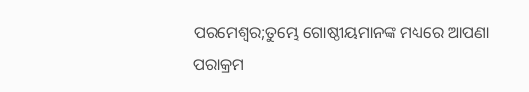ପରମେଶ୍ୱର;ତୁମ୍ଭେ ଗୋଷ୍ଠୀୟମାନଙ୍କ ମଧ୍ୟରେ ଆପଣା ପରାକ୍ରମ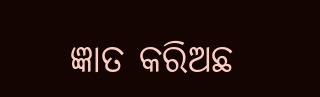ଜ୍ଞାତ କରିଅଛ